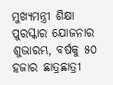ମୁଖ୍ୟମନ୍ତ୍ରୀ ଶିକ୍ଷା ପୁରସ୍କାର ଯୋଜନାର ଶୁଭାରମ୍ଭ, ବର୍ଷକୁ ୫୦ ହଜାର ଛାତ୍ରଛାତ୍ରୀ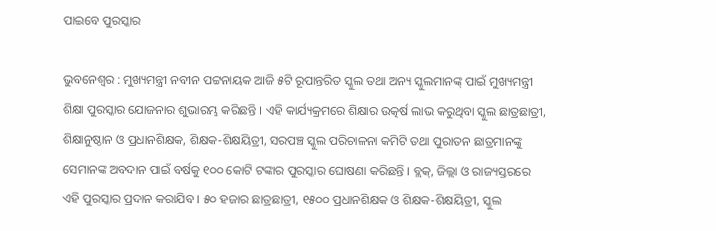ପାଇବେ ପୁରସ୍କାର

ଭୁବନେଶ୍ୱର : ମୁଖ୍ୟମନ୍ତ୍ରୀ ନବୀନ ପଟ୍ଟନାୟକ ଆଜି ୫ଟି ରୂପାନ୍ତରିତ ସ୍କୁଲ ତଥା ଅନ୍ୟ ସ୍କୁଲମାନଙ୍କ୍‌ ପାଇଁ ମୁଖ୍ୟମନ୍ତ୍ରୀ ଶିକ୍ଷା ପୁରସ୍କାର ଯୋଜନାର ଶୁଭାରମ୍ଭ କରିଛନ୍ତି । ଏହି କାର୍ଯ୍ୟକ୍ରମରେ ଶିକ୍ଷାର ଉତ୍କର୍ଷ ଲାଭ କରୁଥିବା ସ୍କୁଲ ଛାତ୍ରଛାତ୍ରୀ, ଶିକ୍ଷାନୁଷ୍ଠାନ ଓ ପ୍ରଧାନଶିକ୍ଷକ, ଶିକ୍ଷକ-ଶିକ୍ଷୟିତ୍ରୀ, ସରପଞ୍ଚ ସ୍କୁଲ ପରିଚାଳନା କମିଟି ତଥା ପୁରାତନ ଛାତ୍ରମାନଙ୍କୁ ସେମାନଙ୍କ ଅବଦାନ ପାଇଁ ବର୍ଷକୁ ୧୦୦ କୋଟି ଟଙ୍କାର ପୁରସ୍କାର ଘୋଷଣା କରିଛନ୍ତି । ବ୍ଲକ୍‌, ଜିଲ୍ଲା ଓ ରାଜ୍ୟସ୍ତରରେ ଏହି ପୁରସ୍କାର ପ୍ରଦାନ କରାଯିବ । ୫୦ ହଜାର ଛାତ୍ରଛାତ୍ରୀ, ୧୫୦୦ ପ୍ରଧାନଶିକ୍ଷକ ଓ ଶିକ୍ଷକ-ଶିକ୍ଷୟିତ୍ରୀ, ସ୍କୁଲ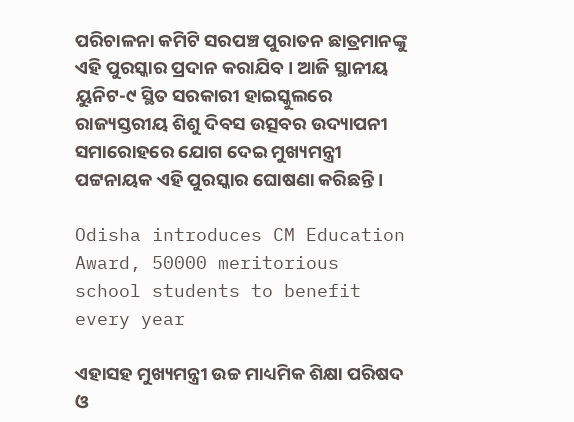ପରିଚାଳନା କମିଟି ସରପଞ୍ଚ ପୁରାତନ ଛାତ୍ରମାନଙ୍କୁ ଏହି ପୁରସ୍କାର ପ୍ରଦାନ କରାଯିବ । ଆଜି ସ୍ଥାନୀୟ ୟୁନିଟ-୯ ସ୍ଥିତ ସରକାରୀ ହାଇସ୍କୁଲରେ ରାଜ୍ୟସ୍ତରୀୟ ଶିଶୁ ଦିବସ ଉତ୍ସବର ଉଦ୍ୟାପନୀ ସମାରୋହରେ ଯୋଗ ଦେଇ ମୁଖ୍ୟମନ୍ତ୍ରୀ ପଟ୍ଟନାୟକ ଏହି ପୁରସ୍କାର ଘୋଷଣା କରିଛନ୍ତି ।

Odisha introduces CM Education Award, 50000 meritorious school students to benefit every year

ଏହାସହ ମୁଖ୍ୟମନ୍ତ୍ରୀ ଉଚ୍ଚ ମାଧ୍ୟମିକ ଶିକ୍ଷା ପରିଷଦ ଓ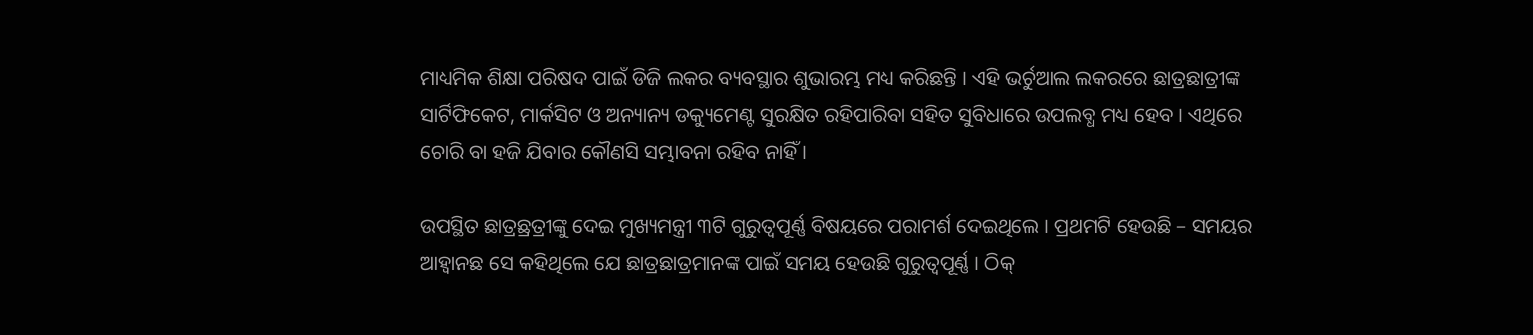ମାଧ୍ୟମିକ ଶିକ୍ଷା ପରିଷଦ ପାଇଁ ଡିଜି ଲକର ବ୍ୟବସ୍ଥାର ଶୁଭାରମ୍ଭ ମଧ୍ୟ କରିଛନ୍ତି । ଏହି ଭର୍ଚୁଆଲ ଲକରରେ ଛାତ୍ରଛାତ୍ରୀଙ୍କ ସାର୍ଟିଫିକେଟ, ମାର୍କସିଟ ଓ ଅନ୍ୟାନ୍ୟ ଡକ୍ୟୁମେଣ୍ଟ ସୁରକ୍ଷିତ ରହିପାରିବା ସହିତ ସୁବିଧାରେ ଉପଲବ୍ଧ ମଧ୍ୟ ହେବ । ଏଥିରେ ଚୋରି ବା ହଜି ଯିବାର କୌଣସି ସମ୍ଭାବନା ରହିବ ନାହିଁ ।

ଉପସ୍ଥିତ ଛାତ୍ରଛ୍ରତ୍ରୀଙ୍କୁ ଦେଇ ମୁଖ୍ୟମନ୍ତ୍ରୀ ୩ଟି ଗୁରୁତ୍ୱପୂର୍ଣ୍ଣ ବିଷୟରେ ପରାମର୍ଶ ଦେଇଥିଲେ । ପ୍ରଥମଟି ହେଉଛି – ସମୟର ଆହ୍ୱାନଛ ସେ କହିଥିଲେ ଯେ ଛାତ୍ରଛାତ୍ରମାନଙ୍କ ପାଇଁ ସମୟ ହେଉଛି ଗୁରୁତ୍ୱପୂର୍ଣ୍ଣ । ଠିକ୍‌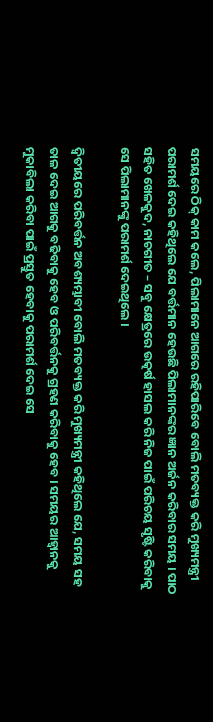ସମୟରେ ଠିକ୍‌ କାମ କଲେ, ପିଲାମାନେ ଆଗରେ ରହିପାରିବେ ବୋଲି ମତବ୍ୟକ୍ତ କରି ମୁଖ୍ୟମନ୍ତ୍ରୀ ପରାମର୍ଶ ଦେଇ କହିଥିଲେ ଯେ ବର୍ତ୍ତମାନ ହେଉଛି ପିଲାମାନଙ୍କର ଜ୍ଞାନ ଅର୍ଜନ କରିବାର ସମୟ । ପାଠ ସହିତ ଖେଳକୁଦ, ନାଚଗୀତ – ସବୁ କ୍ଷେତ୍ରରେ ଉତ୍କର୍ଷ ହାସଲ କରି ନିଜ ପାଇଁ ପରିଚୟ ସୃଷ୍ଟି କରିବାକୁ ସେ ପିଲାମାନଙ୍କୁ ପରାମର୍ଶ ଦେଇଥିଲେ ।

ଦ୍ୱିତୀୟରେ ପରିବର୍ତ୍ତନ ଅବଶ୍ୟମ୍ଭାବୀ ବୋଲି ମତବ୍ୟକ୍ତ କରି ମୁଖ୍ୟମନ୍ତ୍ରୀ କହିଥିଲେ ଯେ, ସମୟ ସହ ତାଳ ଦେଇ ଆଗକୁ ବଢିବାକୁ ହେବ ଓ ପରିବର୍ତ୍ତନକୁ ଗ୍ରହଣ କରିବାକୁ ହେବ । ସମୟର ଆହ୍ୱାନକୁ ମୁକାବିଲା କରିବା ପାଇଁ ପ୍ରସ୍ତୁତ ହେବାକୁ ପରାମର୍ଶ ଦେଇ ସେ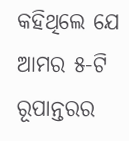କହିଥିଲେ ଯେ ଆମର ୫-ଟି ରୂପାନ୍ତରର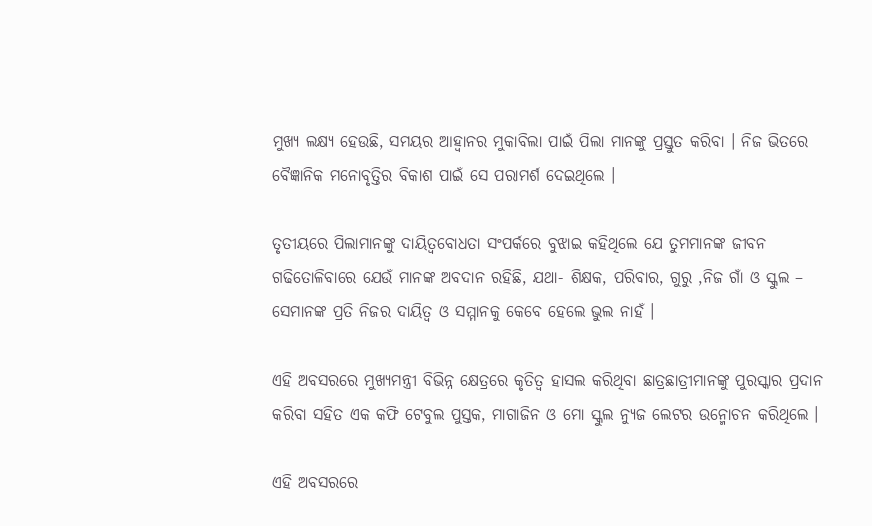ମୁଖ୍ୟ ଲକ୍ଷ୍ୟ ହେଉଛି, ସମୟର ଆହ୍ୱାନର ମୁକାବିଲା ପାଇଁ ପିଲା ମାନଙ୍କୁ ପ୍ରସ୍ତୁତ କରିବା । ନିଜ ଭିତରେ ବୈଜ୍ଞାନିକ ମନୋବୃତ୍ତିର ବିକାଶ ପାଇଁ ସେ ପରାମର୍ଶ ଦେଇଥିଲେ ।

ତୃତୀୟରେ ପିଲାମାନଙ୍କୁ ଦାୟିତ୍ୱବୋଧତା ସଂପର୍କରେ ବୁଝାଇ କହିଥିଲେ ଯେ ତୁମମାନଙ୍କ ଜୀବନ ଗଢିତୋଳିବାରେ ଯେଉଁ ମାନଙ୍କ ଅବଦାନ ରହିଛି, ଯଥା- ଶିକ୍ଷକ, ପରିବାର, ଗୁରୁ ,ନିଜ ଗାଁ ଓ ସ୍କୁଲ – ସେମାନଙ୍କ ପ୍ରତି ନିଜର ଦାୟିତ୍ୱ ଓ ସମ୍ମାନକୁ କେବେ ହେଲେ ଭୁଲ ନାହଁ ।

ଏହି ଅବସରରେ ମୁଖ୍ୟମନ୍ତ୍ରୀ ବିଭିନ୍ନ କ୍ଷେତ୍ରରେ କୃତିତ୍ୱ ହାସଲ କରିଥିବା ଛାତ୍ରଛାତ୍ରୀମାନଙ୍କୁ ପୁରସ୍କାର ପ୍ରଦାନ କରିବା ସହିତ ଏକ କଫି ଟେବୁଲ ପୁସ୍ତକ, ମାଗାଜିନ ଓ ମୋ ସ୍କୁଲ ନ୍ୟୁଜ ଲେଟର ଉନ୍ମୋଚନ କରିଥିଲେ ।

ଏହି ଅବସରରେ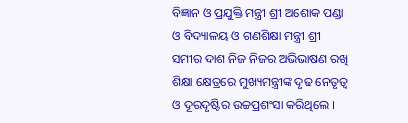ବିଜ୍ଞାନ ଓ ପ୍ରଯୁକ୍ତି ମନ୍ତ୍ରୀ ଶ୍ରୀ ଅଶୋକ ପଣ୍ଡା ଓ ବିଦ୍ୟାଳୟ ଓ ଗଣଶିକ୍ଷା ମନ୍ତ୍ରୀ ଶ୍ରୀ ସମୀର ଦାଶ ନିଜ ନିଜର ଅଭିଭାଷଣ ରଖି ଶିକ୍ଷା କ୍ଷେତ୍ରରେ ମୁଖ୍ୟମନ୍ତ୍ରୀଙ୍କ ଦୃଢ ନେତୃତ୍ୱ ଓ ଦୂରଦୃଷ୍ଟିର ଉଚ୍ଚପ୍ରଶଂସା କରିଥିଲେ ।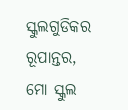ସ୍କୁଲଗୁଡିକର ରୂପାନ୍ତର, ମୋ ସ୍କୁଲ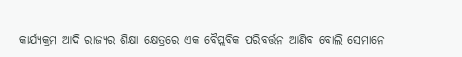କାର୍ଯ୍ୟକ୍ରମ ଆଦି ରାଜ୍ୟର ଶିକ୍ଷା କ୍ଷେତ୍ରରେ ଏକ ବୈପ୍ଲବିକ ପରିବର୍ତ୍ତନ ଆଣିବ ବୋଲି ସେମାନେ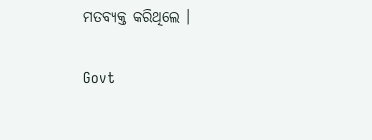ମତବ୍ୟକ୍ତ କରିଥିଲେ ।

Govt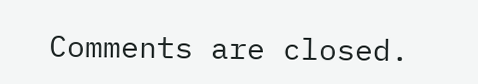Comments are closed.